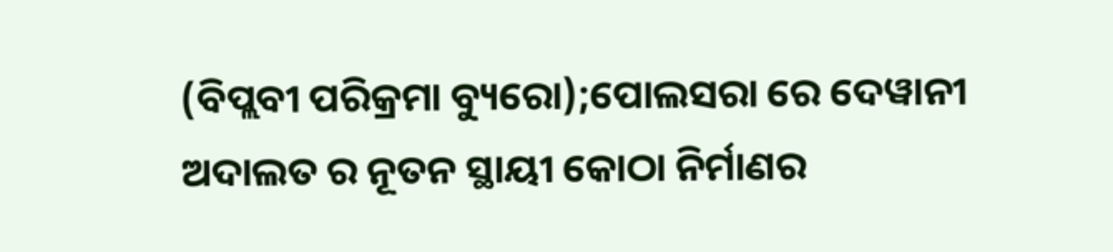(ବିପ୍ଲବୀ ପରିକ୍ରମା ବ୍ୟୁରୋ);ପୋଲସରା ରେ ଦେୱାନୀ ଅଦାଲତ ର ନୂତନ ସ୍ଥାୟୀ କୋଠା ନିର୍ମାଣର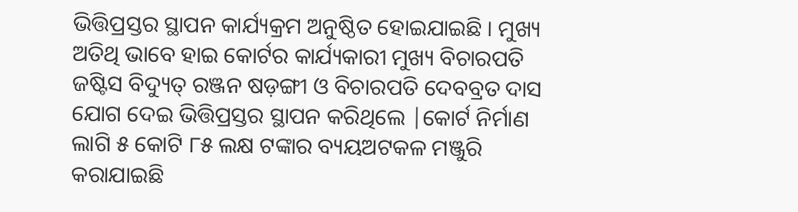ଭିତ୍ତିପ୍ରସ୍ତର ସ୍ଥାପନ କାର୍ଯ୍ୟକ୍ରମ ଅନୁଷ୍ଠିତ ହୋଇଯାଇଛି । ମୁଖ୍ୟ ଅତିଥି ଭାବେ ହାଇ କୋର୍ଟର କାର୍ଯ୍ୟକାରୀ ମୁଖ୍ୟ ବିଚାରପତି ଜଷ୍ଟିସ ବିଦ୍ୟୁତ୍ ରଞ୍ଜନ ଷଡ଼ଙ୍ଗୀ ଓ ବିଚାରପତି ଦେବବ୍ରତ ଦାସ ଯୋଗ ଦେଇ ଭିତ୍ତିପ୍ରସ୍ତର ସ୍ଥାପନ କରିଥିଲେ |କୋର୍ଟ ନିର୍ମାଣ ଲାଗି ୫ କୋଟି ୮୫ ଲକ୍ଷ ଟଙ୍କାର ବ୍ୟୟଅଟକଳ ମଞ୍ଜୁରି କରାଯାଇଛି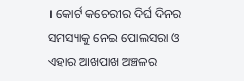। କୋର୍ଟ କଚେରୀର ଦିର୍ଘ ଦିନର ସମସ୍ୟାକୁ ନେଇ ପୋଲସରା ଓ ଏହାର ଆଖପାଖ ଅଞ୍ଚଳର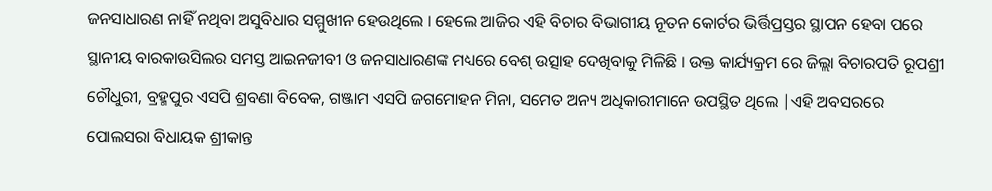ଜନସାଧାରଣ ନାହିଁ ନଥିବା ଅସୁବିଧାର ସମ୍ମୁଖୀନ ହେଉଥିଲେ । ହେଲେ ଆଜିର ଏହି ବିଚାର ବିଭାଗୀୟ ନୂତନ କୋର୍ଟର ଭିର୍ତ୍ତିପ୍ରସ୍ତର ସ୍ଥାପନ ହେବା ପରେ ସ୍ଥାନୀୟ ବାରକାଉସିଲର ସମସ୍ତ ଆଇନଜୀବୀ ଓ ଜନସାଧାରଣଙ୍କ ମଧ୍ୟରେ ବେଶ୍ ଉତ୍ସାହ ଦେଖିବାକୁ ମିଳିଛି । ଉକ୍ତ କାର୍ଯ୍ୟକ୍ରମ ରେ ଜିଲ୍ଲା ବିଚାରପତି ରୂପଶ୍ରୀ ଚୌଧୁରୀ, ବ୍ରହ୍ମପୁର ଏସପି ଶ୍ରବଣା ବିବେକ, ଗଞ୍ଜାମ ଏସପି ଜଗମୋହନ ମିନା, ସମେତ ଅନ୍ୟ ଅଧିକାରୀମାନେ ଉପସ୍ଥିତ ଥିଲେ |ଏହି ଅବସରରେ ପୋଲସରା ବିଧାୟକ ଶ୍ରୀକାନ୍ତ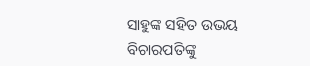ସାହୁଙ୍କ ସହିତ ଉଭୟ ବିଚାରପତିଙ୍କୁ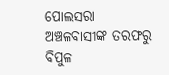ପୋଲସରା ଅଞ୍ଚଳବାସୀଙ୍କ ତରଫରୁ ବିପୁଳ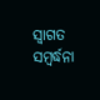ସ୍ଵାଗତ ସମ୍ବର୍ଦ୍ଧନା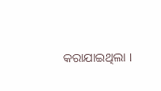କରାଯାଇଥିଲା ।